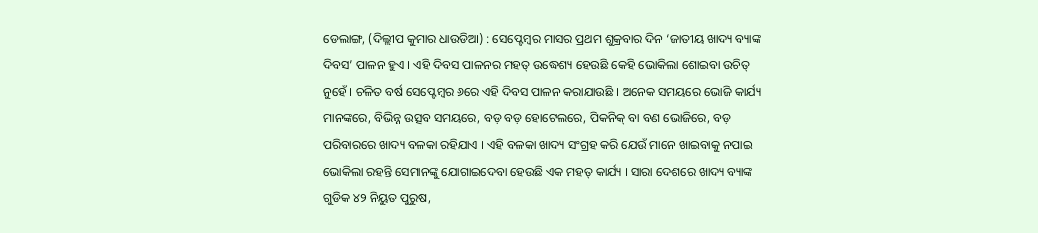ଡେଲାଙ୍ଗ, (ଦିଲ୍ଲୀପ କୁମାର ଧାଉଡିଆ) : ସେପ୍ଟେମ୍ବର ମାସର ପ୍ରଥମ ଶୁକ୍ରବାର ଦିନ ‘ଜାତୀୟ ଖାଦ୍ୟ ବ୍ୟାଙ୍କ ଦିବସ’ ପାଳନ ହୁଏ । ଏହି ଦିବସ ପାଳନର ମହତ୍ ଉଦ୍ଧେଶ୍ୟ ହେଉଛି କେହି ଭୋକିଲା ଶୋଇବା ଉଚିତ୍ ନୁହେଁ । ଚଳିତ ବର୍ଷ ସେପ୍ଟେମ୍ବର ୬ରେ ଏହି ଦିବସ ପାଳନ କରାଯାଉଛି । ଅନେକ ସମୟରେ ଭୋଜି କାର୍ଯ୍ୟ ମାନଙ୍କରେ, ବିଭିନ୍ନ ଉତ୍ସବ ସମୟରେ, ବଡ଼ ବଡ଼ ହୋଟେଲରେ, ପିକନିକ୍ ବା ବଣ ଭୋଜିରେ, ବଡ଼ ପରିବାରରେ ଖାଦ୍ୟ ବଳକା ରହିଯାଏ । ଏହି ବଳକା ଖାଦ୍ୟ ସଂଗ୍ରହ କରି ଯେଉଁ ମାନେ ଖାଇବାକୁ ନପାଇ ଭୋକିଲା ରହନ୍ତି ସେମାନଙ୍କୁ ଯୋଗାଇଦେବା ହେଉଛି ଏକ ମହତ୍ କାର୍ଯ୍ୟ । ସାରା ଦେଶରେ ଖାଦ୍ୟ ବ୍ୟାଙ୍କ ଗୁଡିକ ୪୨ ନିୟୁତ ପୁରୁଷ,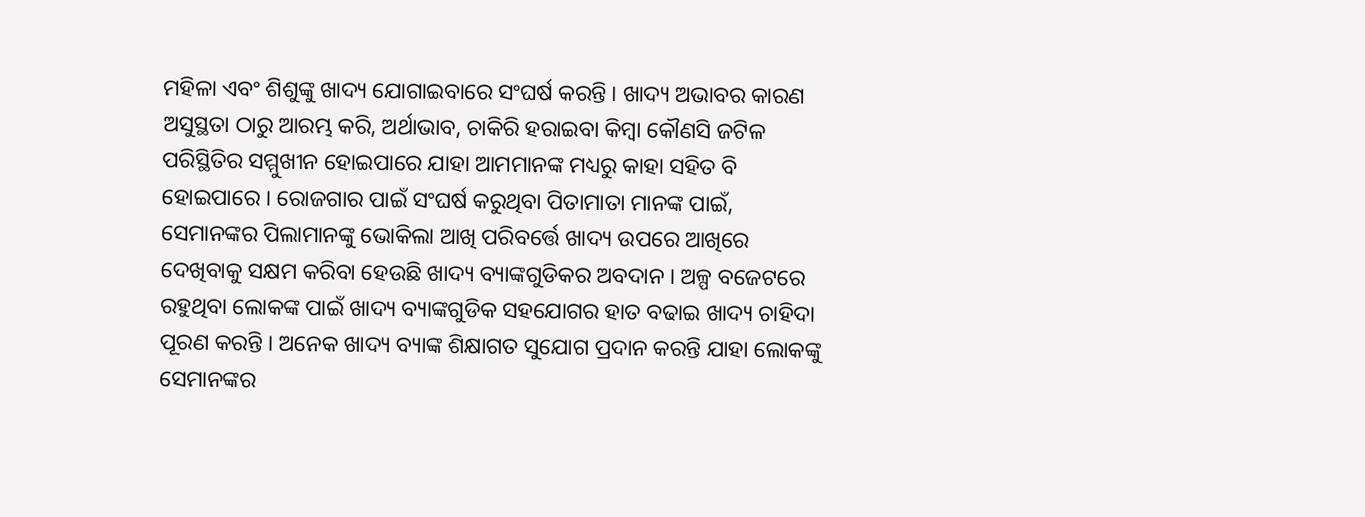ମହିଳା ଏବଂ ଶିଶୁଙ୍କୁ ଖାଦ୍ୟ ଯୋଗାଇବାରେ ସଂଘର୍ଷ କରନ୍ତି । ଖାଦ୍ୟ ଅଭାବର କାରଣ ଅସୁସ୍ଥତା ଠାରୁ ଆରମ୍ଭ କରି, ଅର୍ଥାଭାବ, ଚାକିରି ହରାଇବା କିମ୍ବା କୌଣସି ଜଟିଳ ପରିସ୍ଥିତିର ସମ୍ମୁଖୀନ ହୋଇପାରେ ଯାହା ଆମମାନଙ୍କ ମଧ୍ୟରୁ କାହା ସହିତ ବି ହୋଇପାରେ । ରୋଜଗାର ପାଇଁ ସଂଘର୍ଷ କରୁଥିବା ପିତାମାତା ମାନଙ୍କ ପାଇଁ, ସେମାନଙ୍କର ପିଲାମାନଙ୍କୁ ଭୋକିଲା ଆଖି ପରିବର୍ତ୍ତେ ଖାଦ୍ୟ ଉପରେ ଆଖିରେ ଦେଖିବାକୁ ସକ୍ଷମ କରିବା ହେଉଛି ଖାଦ୍ୟ ବ୍ୟାଙ୍କଗୁଡିକର ଅବଦାନ । ଅଳ୍ପ ବଜେଟରେ ରହୁଥିବା ଲୋକଙ୍କ ପାଇଁ ଖାଦ୍ୟ ବ୍ୟାଙ୍କଗୁଡିକ ସହଯୋଗର ହାତ ବଢାଇ ଖାଦ୍ୟ ଚାହିଦା ପୂରଣ କରନ୍ତି । ଅନେକ ଖାଦ୍ୟ ବ୍ୟାଙ୍କ ଶିକ୍ଷାଗତ ସୁଯୋଗ ପ୍ରଦାନ କରନ୍ତି ଯାହା ଲୋକଙ୍କୁ ସେମାନଙ୍କର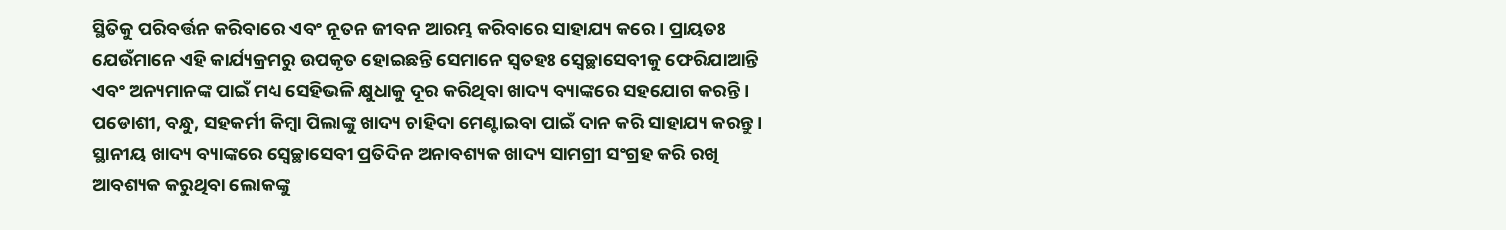ସ୍ଥିତିକୁ ପରିବର୍ତ୍ତନ କରିବାରେ ଏବଂ ନୂତନ ଜୀବନ ଆରମ୍ଭ କରିବାରେ ସାହାଯ୍ୟ କରେ । ପ୍ରାୟତଃ ଯେଉଁମାନେ ଏହି କାର୍ଯ୍ୟକ୍ରମରୁ ଉପକୃତ ହୋଇଛନ୍ତି ସେମାନେ ସ୍ୱତହଃ ସ୍ୱେଚ୍ଛାସେବୀକୁ ଫେରିଯାଆନ୍ତି ଏବଂ ଅନ୍ୟମାନଙ୍କ ପାଇଁ ମଧ୍ୟ ସେହିଭଳି କ୍ଷୁଧାକୁ ଦୂର କରିଥିବା ଖାଦ୍ୟ ବ୍ୟାଙ୍କରେ ସହଯୋଗ କରନ୍ତି । ପଡୋଶୀ, ବନ୍ଧୁ, ସହକର୍ମୀ କିମ୍ବା ପିଲାଙ୍କୁ ଖାଦ୍ୟ ଚାହିଦା ମେଣ୍ଟାଇବା ପାଇଁ ଦାନ କରି ସାହାଯ୍ୟ କରନ୍ତୁ । ସ୍ଥାନୀୟ ଖାଦ୍ୟ ବ୍ୟାଙ୍କରେ ସ୍ୱେଚ୍ଛାସେବୀ ପ୍ରତିଦିନ ଅନାବଶ୍ୟକ ଖାଦ୍ୟ ସାମଗ୍ରୀ ସଂଗ୍ରହ କରି ରଖି ଆବଶ୍ୟକ କରୁଥିବା ଲୋକଙ୍କୁ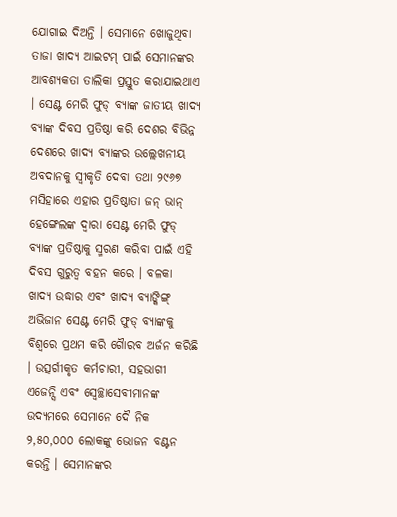ଯୋଗାଇ ଦିଅନ୍ତି । ସେମାନେ ଖୋଜୁଥିବା ତାଜା ଖାଦ୍ୟ ଆଇଟମ୍ ପାଇଁ ସେମାନଙ୍କର ଆବଶ୍ୟକତା ତାଲିକା ପ୍ରସ୍ତୁତ କରାଯାଇଥାଏ । ସେଣ୍ଟ ମେରି ଫୁଡ୍ ବ୍ୟାଙ୍କ ଜାତୀୟ ଖାଦ୍ୟ ବ୍ୟାଙ୍କ ଦିବସ ପ୍ରତିଷ୍ଠା କରି ଦେଶର ବିଭିନ୍ନ ଦେଶରେ ଖାଦ୍ୟ ବ୍ୟାଙ୍କର ଉଲ୍ଲେଖନୀୟ ଅବଦାନକୁ ସ୍ୱୀକୃତି ଦେବା ତଥା ୨୯୬୭ ମସିହାରେ ଏହାର ପ୍ରତିଷ୍ଠାତା ଜନ୍ ଭାନ୍ ହେଙ୍ଗେଲଙ୍କ ଦ୍ଵାରା ସେଣ୍ଟ ମେରି ଫୁଡ୍ ବ୍ୟାଙ୍କ ପ୍ରତିଷ୍ଠାକୁ ସ୍ମରଣ କରିବା ପାଇଁ ଏହି ଦିବସ ଗୁରୁତ୍ଵ ବହନ କରେ । ବଳକା ଖାଦ୍ୟ ଉଦ୍ଧାର ଏବଂ ଖାଦ୍ୟ ବ୍ୟାଙ୍କିଙ୍ଗ୍ ଅଭିଜାନ ସେଣ୍ଟ ମେରି ଫୁଡ୍ ବ୍ୟାଙ୍କକୁ ବିଶ୍ୱରେ ପ୍ରଥମ କରି ଗୈାରବ ଅର୍ଜନ କରିଛି । ଉତ୍ସର୍ଗୀକୃତ କର୍ମଚାରୀ, ସହଭାଗୀ ଏଜେନ୍ସି ଏବଂ ସ୍ୱେଚ୍ଛାସେବୀମାନଙ୍କ ଉଦ୍ୟମରେ ସେମାନେ ଦୈ ନିକ ୨,୫୦,୦୦୦ ଲୋକଙ୍କୁ ଭୋଜନ ବଣ୍ଟନ କରନ୍ତି । ସେମାନଙ୍କର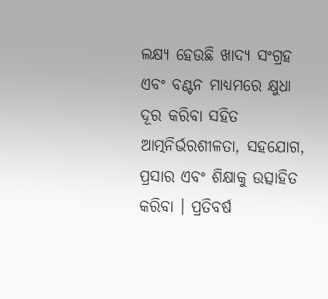ଲକ୍ଷ୍ୟ ହେଉଛି ଖାଦ୍ୟ ସଂଗ୍ରହ ଏବଂ ବଣ୍ଟନ ମାଧ୍ୟମରେ କ୍ଷୁଧା ଦୂର କରିବା ସହିତ ଆତ୍ମନିର୍ଭରଶୀଳତା, ସହଯୋଗ, ପ୍ରସାର ଏବଂ ଶିକ୍ଷାକୁ ଉତ୍ସାହିତ କରିବା । ପ୍ରତିବର୍ଷ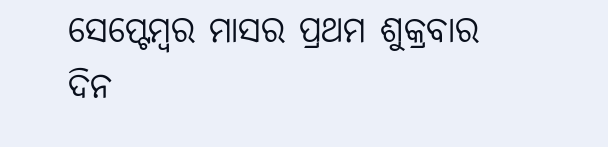ସେପ୍ଟେମ୍ବର ମାସର ପ୍ରଥମ ଶୁକ୍ରବାର ଦିନ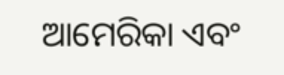ଆମେରିକା ଏବଂ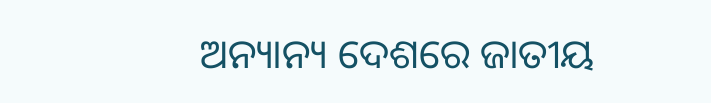ଅନ୍ୟାନ୍ୟ ଦେଶରେ ଜାତୀୟ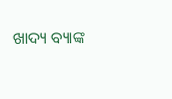ଖାଦ୍ୟ ବ୍ୟାଙ୍କ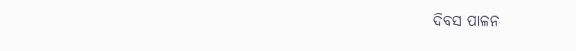ଦିବସ ପାଳନ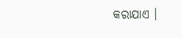କରାଯାଏ ।